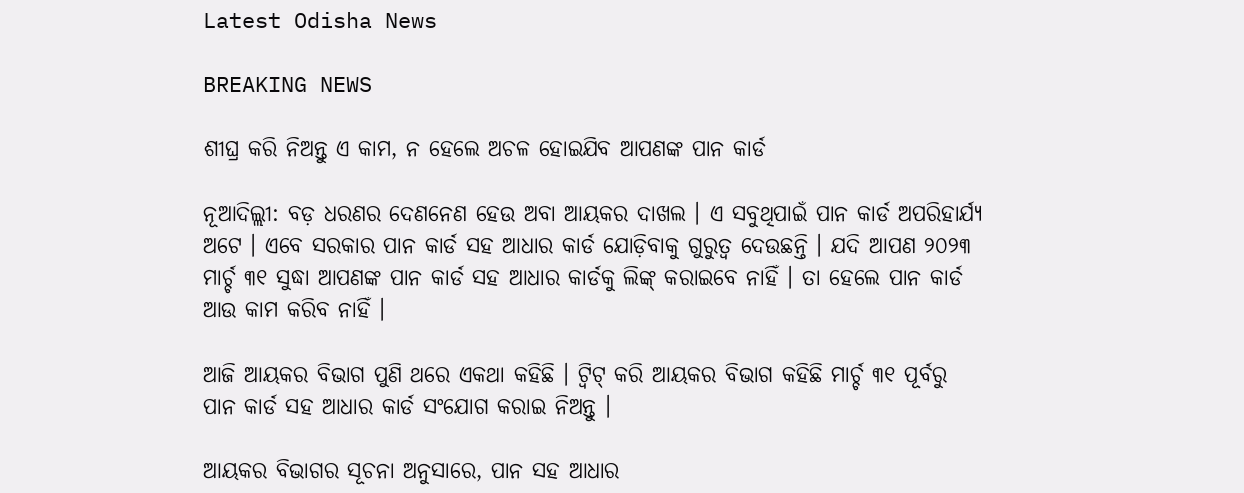Latest Odisha News

BREAKING NEWS

ଶୀଘ୍ର କରି ନିଅନ୍ତୁ ଏ କାମ, ନ ହେଲେ ଅଚଳ ହୋଇଯିବ ଆପଣଙ୍କ ପାନ କାର୍ଡ

ନୂଆଦିଲ୍ଲୀ: ବଡ଼ ଧରଣର ଦେଣନେଣ ହେଉ ଅବା ଆୟକର ଦାଖଲ । ଏ ସବୁଥିପାଇଁ ପାନ କାର୍ଡ ଅପରିହାର୍ଯ୍ୟ ଅଟେ । ଏବେ ସରକାର ପାନ କାର୍ଡ ସହ ଆଧାର କାର୍ଡ ଯୋଡ଼ିବାକୁ ଗୁରୁତ୍ୱ ଦେଉଛନ୍ତି । ଯଦି ଆପଣ ୨୦୨୩ ମାର୍ଚ୍ଚ ୩୧ ସୁଦ୍ଧା ଆପଣଙ୍କ ପାନ କାର୍ଡ ସହ ଆଧାର କାର୍ଡକୁ ଲିଙ୍କ୍ କରାଇବେ ନାହିଁ । ତା ହେଲେ ପାନ କାର୍ଡ ଆଉ କାମ କରିବ ନାହିଁ ।

ଆଜି ଆୟକର ବିଭାଗ ପୁଣି ଥରେ ଏକଥା କହିଛି । ଟ୍ୱିଟ୍ କରି ଆୟକର ବିଭାଗ କହିଛି ମାର୍ଚ୍ଚ ୩୧ ପୂର୍ବରୁ ପାନ କାର୍ଡ ସହ ଆଧାର କାର୍ଡ ସଂଯୋଗ କରାଇ ନିଅନ୍ତୁ ।

ଆୟକର ବିଭାଗର ସୂଚନା ଅନୁସାରେ, ପାନ ସହ ଆଧାର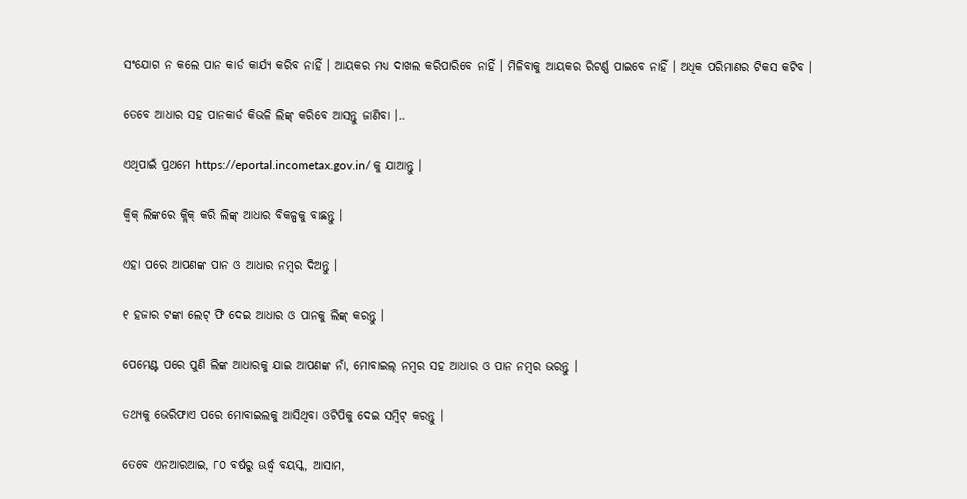ସଂଯୋଗ ନ କଲେ ପାନ କାର୍ଡ କାର୍ଯ୍ୟ କରିବ ନାହିଁ । ଆୟକର ମଧ୍ୟ ଦାଖଲ କରିପାରିବେ ନାହିଁ । ମିଳିବାକୁ ଆୟକର ରିଟର୍ଣ୍ଣ ପାଇବେ ନାହିଁ । ଅଧିକ ପରିମାଣର ଟିକସ କଟିବ ।

ତେବେ ଆଧାର ସହ ପାନକାର୍ଡ କିଭଳି ଲିଙ୍କ୍ କରିବେ ଆସନ୍ତୁ ଜାଣିବା ।..

ଏଥିପାଇଁ ପ୍ରଥମେ https://eportal.incometax.gov.in/ କୁ ଯାଆନ୍ତୁ ।

କ୍ୱିକ୍ ଲିଙ୍କରେ କ୍ଲିକ୍ କରି ଲିଙ୍କ୍ ଆଧାର ବିକଳ୍ପକୁ ବାଛନ୍ତୁ ।

ଏହା ପରେ ଆପଣଙ୍କ ପାନ ଓ ଆଧାର ନମ୍ବର ଦିଅନ୍ତୁ ।

୧ ହଜାର ଟଙ୍କା ଲେଟ୍ ଫି ଦେଇ ଆଧାର ଓ ପାନକୁ ଲିଙ୍କ୍ କରନ୍ତୁ ।

ପେମେଣ୍ଟ ପରେ ପୁଣି ଲିଙ୍କ ଆଧାରକୁ ଯାଇ ଆପଣଙ୍କ ନାଁ, ମୋବାଇଲ୍ ନମ୍ବର ସହ ଆଧାର ଓ ପାନ ନମ୍ବର ଭରନ୍ତୁ ।

ତଥ୍ୟକୁ ଭେରିଫାଏ ପରେ ମୋବାଇଲକୁ ଆସିଥିବା ଓଟିପିକୁ ଦେଇ ସମ୍ବିଟ୍ କରନ୍ତୁ ।

ତେବେ ଏନଆରଆଇ, ୮୦ ବର୍ଷରୁ ଊର୍ଦ୍ଧ୍ୱ ବୟସ୍କ, ଆସାମ,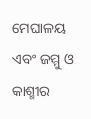ମେଘାଳୟ ଏବଂ ଜମ୍ମୁ ଓ କାଶ୍ମୀର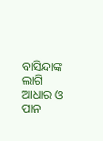ବାସିନ୍ଦାଙ୍କ ଲାଗି ଆଧାର ଓ ପାନ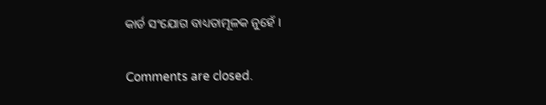କାର୍ଡ ସଂଯୋଗ ବାଧ୍ୟତାମୂଳକ ନୁହେଁ ।

Comments are closed.